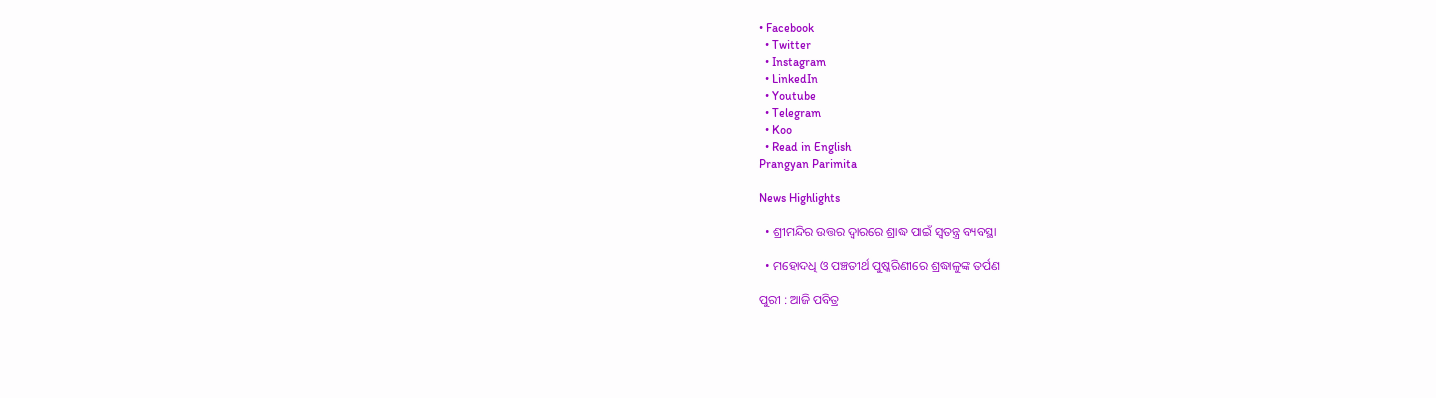• Facebook
  • Twitter
  • Instagram
  • LinkedIn
  • Youtube
  • Telegram
  • Koo
  • Read in English
Prangyan Parimita

News Highlights

  • ଶ୍ରୀମନ୍ଦିର ଉତ୍ତର ଦ୍ୱାରରେ ଶ୍ରାଦ୍ଧ ପାଇଁ ସ୍ୱତନ୍ତ୍ର ବ୍ୟବସ୍ଥା

  • ମହୋଦଧି ଓ ପଞ୍ଚତୀର୍ଥ ପୁଷ୍କରିଣୀରେ ଶ୍ରଦ୍ଧାଳୁଙ୍କ ତର୍ପଣ

ପୁରୀ : ଆଜି ପବିତ୍ର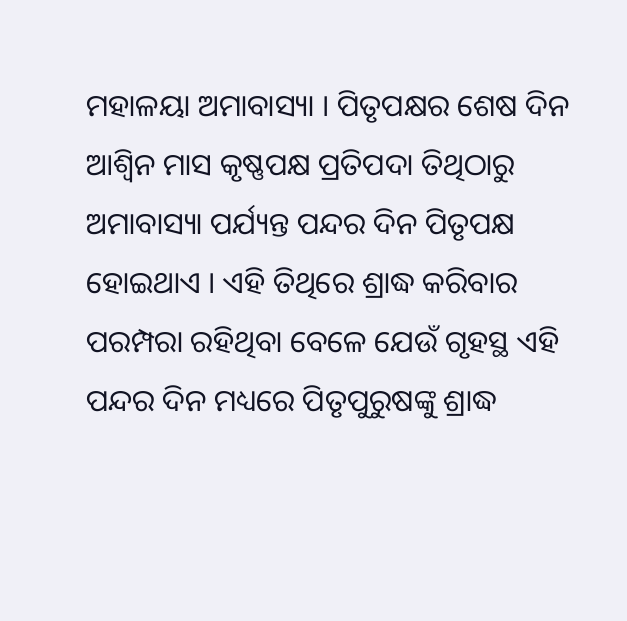ମହାଳୟା ଅମାବାସ୍ୟା । ପିତୃପକ୍ଷର ଶେଷ ଦିନ ଆଶ୍ୱିନ ମାସ କୃଷ୍ଣପକ୍ଷ ପ୍ରତିପଦା ତିଥିଠାରୁ ଅମାବାସ୍ୟା ପର୍ଯ୍ୟନ୍ତ ପନ୍ଦର ଦିନ ପିତୃପକ୍ଷ ହୋଇଥାଏ । ଏହି ତିଥିରେ ଶ୍ରାଦ୍ଧ କରିବାର ପରମ୍ପରା ରହିଥିବା ବେଳେ ଯେଉଁ ଗୃହସ୍ଥ ଏହି ପନ୍ଦର ଦିନ ମଧ୍ୟରେ ପିତୃପୁରୁଷଙ୍କୁ ଶ୍ରାଦ୍ଧ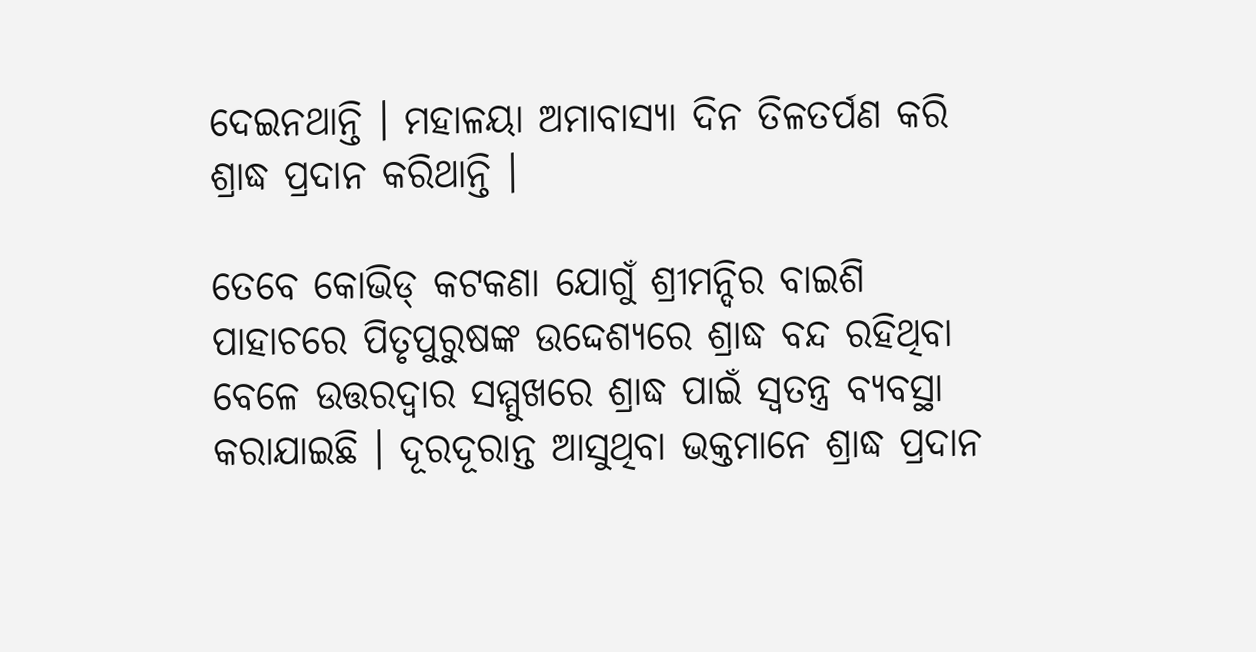ଦେଇନଥାନ୍ତି । ମହାଳୟା ଅମାବାସ୍ୟା ଦିନ ତିଳତର୍ପଣ କରି ଶ୍ରାଦ୍ଧ ପ୍ରଦାନ କରିଥାନ୍ତି ।

ତେବେ କୋଭିଡ୍ କଟକଣା ଯୋଗୁଁ ଶ୍ରୀମନ୍ଦିର ବାଇଶି ପାହାଚରେ ପିତୃପୁରୁଷଙ୍କ ଉଦ୍ଦେଶ୍ୟରେ ଶ୍ରାଦ୍ଧ ବନ୍ଦ ରହିଥିବା ବେଳେ ଉତ୍ତରଦ୍ୱାର ସମ୍ମୁଖରେ ଶ୍ରାଦ୍ଧ ପାଇଁ ସ୍ୱତନ୍ତ୍ର ବ୍ୟବସ୍ଥା କରାଯାଇଛି । ଦୂରଦୂରାନ୍ତ ଆସୁଥିବା ଭକ୍ତମାନେ ଶ୍ରାଦ୍ଧ ପ୍ରଦାନ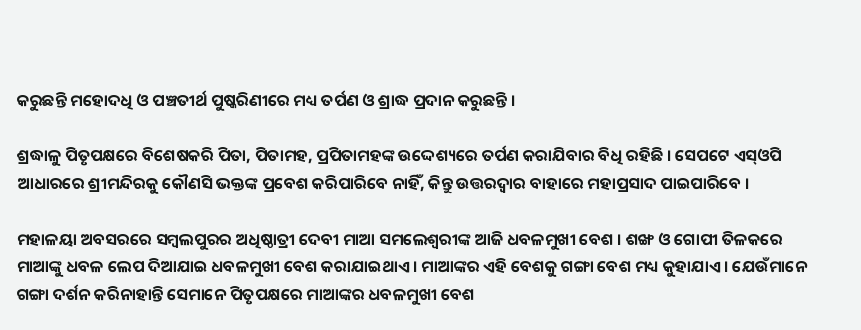କରୁଛନ୍ତି ମହୋଦଧି ଓ ପଞ୍ଚତୀର୍ଥ ପୁଷ୍କରିଣୀରେ ମଧ୍ୟ ତର୍ପଣ ଓ ଶ୍ରାଦ୍ଧ ପ୍ରଦାନ କରୁଛନ୍ତି ।

ଶ୍ରଦ୍ଧାଳୁ ପିତୃପକ୍ଷରେ ବିଶେଷକରି ପିତା, ପିତାମହ, ପ୍ରପିତାମହଙ୍କ ଉଦ୍ଦେଶ୍ୟରେ ତର୍ପଣ କରାଯିବାର ବିଧି ରହିଛି । ସେପଟେ ଏସ୍ଓପି ଆଧାରରେ ଶ୍ରୀମନ୍ଦିରକୁ କୌଣସି ଭକ୍ତଙ୍କ ପ୍ରବେଶ କରିପାରିବେ ନାହିଁ, କିନ୍ତୁ ଉତ୍ତରଦ୍ୱାର ବାହାରେ ମହାପ୍ରସାଦ ପାଇପାରିବେ ।

ମହାଳୟା ଅବସରରେ ସମ୍ବଲପୁରର ଅଧିଷ୍ଠାତ୍ରୀ ଦେବୀ ମାଆ ସମଲେଶ୍ୱରୀଙ୍କ ଆଜି ଧବଳମୁଖୀ ବେଶ । ଶଙ୍ଖ ଓ ଗୋପୀ ତିଳକରେ ମାଆଙ୍କୁ ଧବଳ ଲେପ ଦିଆଯାଇ ଧବଳମୁଖୀ ବେଶ କରାଯାଇଥାଏ । ମାଆଙ୍କର ଏହି ବେଶକୁ ଗଙ୍ଗା ବେଶ ମଧ୍ୟ କୁହାଯାଏ । ଯେଉଁମାନେ ଗଙ୍ଗା ଦର୍ଶନ କରିନାହାନ୍ତି ସେମାନେ ପିତୃପକ୍ଷରେ ମାଆଙ୍କର ଧବଳମୁଖୀ ବେଶ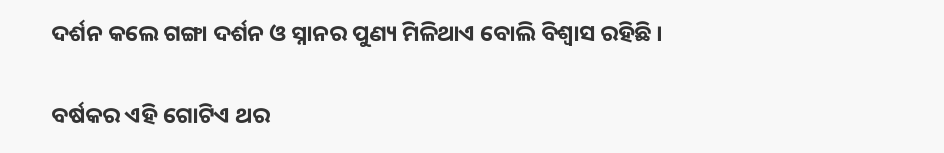ଦର୍ଶନ କଲେ ଗଙ୍ଗା ଦର୍ଶନ ଓ ସ୍ନାନର ପୁଣ୍ୟ ମିଳିଥାଏ ବୋଲି ବିଶ୍ୱାସ ରହିଛି ।

ବର୍ଷକର ଏହି ଗୋଟିଏ ଥର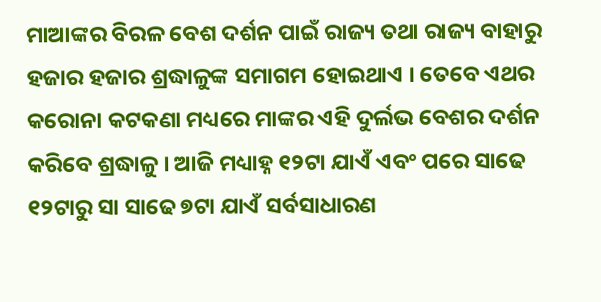ମାଆଙ୍କର ବିରଳ ବେଶ ଦର୍ଶନ ପାଇଁ ରାଜ୍ୟ ତଥା ରାଜ୍ୟ ବାହାରୁ ହଜାର ହଜାର ଶ୍ରଦ୍ଧାଳୁଙ୍କ ସମାଗମ ହୋଇଥାଏ । ତେବେ ଏଥର କରୋନା କଟକଣା ମଧ୍ୟରେ ମାଙ୍କର ଏହି ଦୁର୍ଲଭ ବେଶର ଦର୍ଶନ କରିବେ ଶ୍ରଦ୍ଧାଳୁ । ଆଜି ମଧ୍ୟାହ୍ନ ୧୨ଟା ଯାଏଁ ଏବଂ ପରେ ସାଢେ ୧୨ଟାରୁ ସା ସାଢେ ୭ଟା ଯାଏଁ ସର୍ବସାଧାରଣ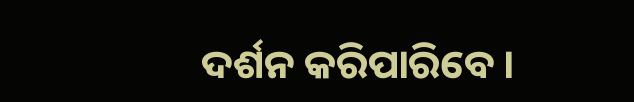ଦର୍ଶନ କରିପାରିବେ ।